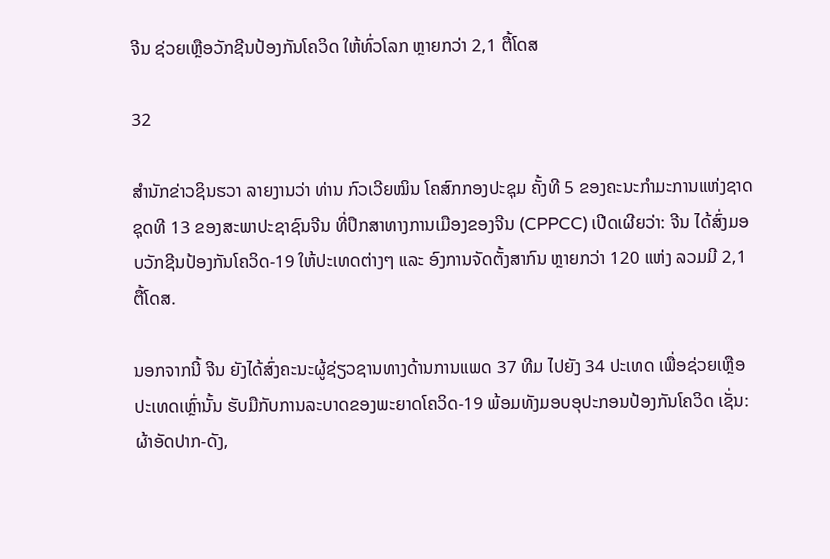ຈີນ ຊ່ວຍເຫຼືອວັກຊີນປ້ອງກັນໂຄວິດ ໃຫ້ທົ່ວໂລກ ຫຼາຍກວ່າ 2,1 ຕື້ໂດສ

32

ສຳນັກຂ່າວຊິນຮວາ ລາຍງານວ່າ ທ່ານ ກົວເວີຍໝິນ ໂຄສົກກອງປະຊຸມ ຄັ້ງທີ 5 ຂອງຄະນະກຳມະການແຫ່ງຊາດ ຊຸດທີ 13 ຂອງສະພາປະຊາຊົນຈີນ ທີ່ປຶກສາທາງການເມືອງຂອງຈີນ (CPPCC) ເປີດເຜີຍວ່າ: ຈີນ ໄດ້ສົ່ງມອບວັກຊີນປ້ອງກັນໂຄວິດ-19 ໃຫ້ປະເທດຕ່າງໆ ແລະ ອົງການຈັດຕັ້ງສາກົນ ຫຼາຍກວ່າ 120 ແຫ່ງ ລວມມີ 2,1 ຕື້ໂດສ.

ນອກຈາກນີ້ ຈີນ ຍັງໄດ້ສົ່ງຄະນະຜູ້ຊ່ຽວຊານທາງດ້ານການແພດ 37 ທີມ ໄປຍັງ 34 ປະເທດ ເພື່ອຊ່ວຍເຫຼືອປະເທດເຫຼົ່ານັ້ນ ຮັບມືກັບການລະບາດຂອງພະຍາດໂຄວິດ-19 ພ້ອມທັງມອບອຸປະກອນປ້ອງກັນໂຄວິດ ເຊັ່ນ: ຜ້າອັດປາກ-ດັງ,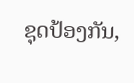ຊຸດປ້ອງກັນ,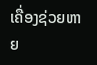ເຄື່ອງຊ່ວຍຫາຍ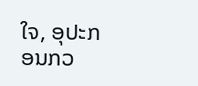ໃຈ, ອຸປະກອນກວ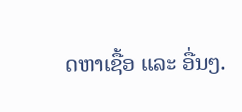ດຫາເຊື້ອ ແລະ ອື່ນໆ.